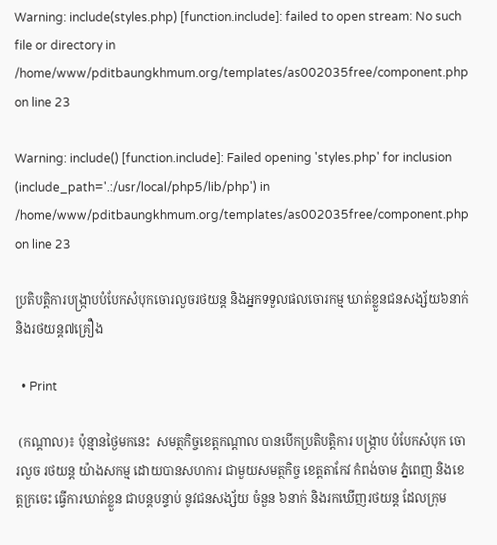Warning: include(styles.php) [function.include]: failed to open stream: No such file or directory in /home/www/pditbaungkhmum.org/templates/as002035free/component.php on line 23

Warning: include() [function.include]: Failed opening 'styles.php' for inclusion (include_path='.:/usr/local/php5/lib/php') in /home/www/pditbaungkhmum.org/templates/as002035free/component.php on line 23

ប្រតិបត្តិការបង្ក្រាបបំបែកសំបុកចោរលួចរថយន្ត និងអ្នកទទួលផលចោរកម្ម ឃាត់ខ្លួនជនសង្ស័យ៦នាក់ និងរថយន្ត៧គ្រឿង

  • Print

 (កណ្ដាល)៖ ប៉ុន្មានថ្ងៃមកនេះ  សមត្ថកិច្ចខេត្តកណ្ដាល បានបើកប្រតិបត្តិការ បង្រ្កាប បំបែកសំបុក ចោរលួច រថយន្ត យ៉ាងសកម្ម ដោយបានសហការ ជាមួយសមត្ថកិច្ច ខេត្តតាកែវ កំពង់ចាម ភ្នំពេញ និងខេត្តក្រចេះ ធ្វើការឃាត់ខ្លួន ជាបន្តបន្ទាប់ នូវជនសង្ស័យ ចំនួន ៦នាក់ និងរកឃើញរថយន្ត ដែលក្រុម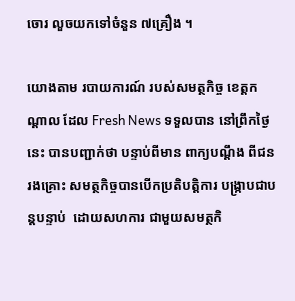ចោរ លួចយកទៅចំនួន ៧គ្រឿង ។

យោងតាម របាយការណ៍ របស់សមត្ថកិច្ច ខេត្តកណ្ដាល ដែល Fresh News ទទួលបាន នៅព្រឹកថ្ងៃនេះ បានបញ្ជាក់ថា បន្ទាប់ពីមាន ពាក្យបណ្ដឹង ពីជនរងគ្រោះ សមត្ថកិច្ចបានបើកប្រតិបត្តិការ បង្ក្រាបជាបន្តបន្ទាប់  ដោយសហការ ជាមួយសមត្ថកិ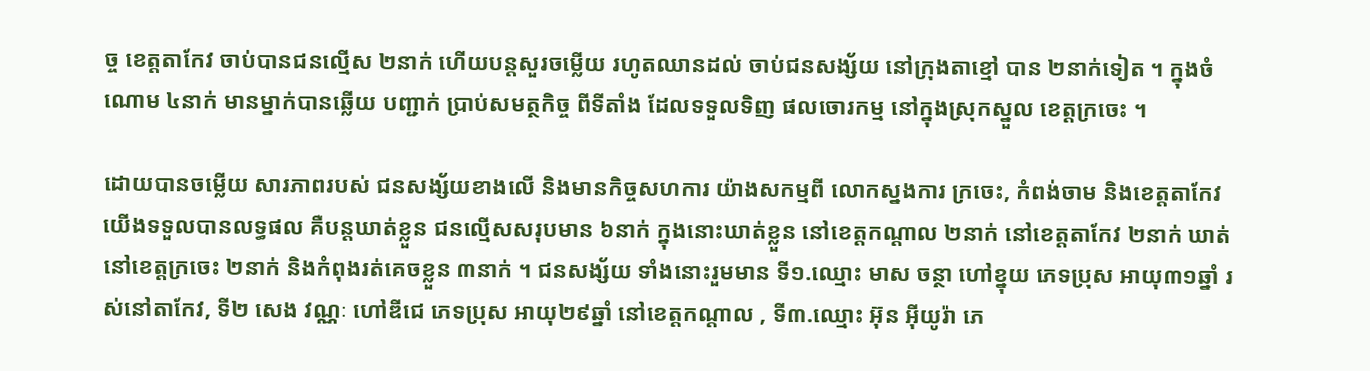ច្ច ខេត្តតាកែវ ចាប់បានជនល្មើស ២នាក់ ហើយបន្តសួរចម្លើយ រហូតឈានដល់ ចាប់ជនសង្ស័យ នៅក្រុងតាខ្មៅ បាន ២នាក់ទៀត ។ ក្នុងចំណោម ៤នាក់ មានម្នាក់បានឆ្លើយ បញ្ជាក់ ប្រាប់សមត្ថកិច្ច ពីទីតាំង ដែលទទួលទិញ ផលចោរកម្ម នៅក្នុងស្រុកស្នួល ខេត្តក្រចេះ ។

ដោយបានចម្លើយ សារភាពរបស់ ជនសង្ស័យខាងលើ និងមានកិច្ចសហការ យ៉ាងសកម្មពី លោកស្នងការ ក្រចេះ, កំពង់ចាម និងខេត្តតាកែវ យើងទទួលបានលទ្ធផល គឺបន្តឃាត់ខ្លួន ជនល្មើសសរុបមាន ៦នាក់ ក្នុងនោះឃាត់ខ្លួន នៅខេត្តកណ្ដាល ២នាក់ នៅខេត្តតាកែវ ២នាក់ ឃាត់នៅខេត្តក្រចេះ ២នាក់ និងកំពុងរត់គេចខ្លួន ៣នាក់ ។ ជនសង្ស័យ ទាំងនោះរួមមាន ទី១.ឈ្មោះ មាស ចន្ថា ហៅខ្នុយ ភេទប្រុស អាយុ៣១ឆ្នាំ រស់នៅតាកែវ, ទី២ សេង វណ្ណៈ ហៅឌីជេ ភេទប្រុស អាយុ២៩ឆ្នាំ នៅខេត្តកណ្ដាល , ទី៣.ឈ្មោះ អ៊ុន អ៊ីយូរ៉ា ភេ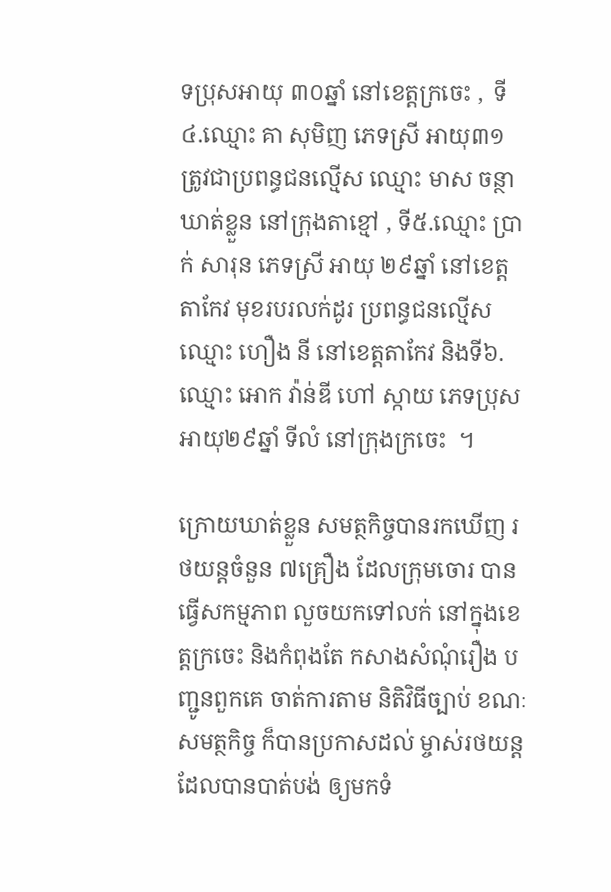ទប្រុសអាយុ ៣០ឆ្នាំ នៅខេត្តក្រចេះ ,  ទី៤.ឈ្មោះ គា សុមិញ ភេទស្រី អាយុ៣១ ត្រូវជាប្រពន្ធជនល្មើស ឈ្មោះ មាស ចន្ថា ឃាត់ខ្លួន នៅក្រុងតាខ្មៅ , ទី៥.ឈ្មោះ ប្រាក់ សារុន ភេទស្រី អាយុ ២៩ឆ្នាំ នៅខេត្តតាកែវ មុខរបរលក់ដូរ ប្រពន្ធជនល្មើស ឈ្មោះ ហឿង នី នៅខេត្តតាកែវ និងទី៦.ឈ្មោះ អោក វ៉ាន់ឌី ហៅ ស្កាយ ភេទប្រុស អាយុ២៩ឆ្នាំ ទីលំ នៅក្រុងក្រចេះ  ។

ក្រោយឃាត់ខ្លួន សមត្ថកិច្ចបានរកឃើញ រថយន្តចំនួន ៧គ្រឿង ដែលក្រុមចោរ បានធ្វើសកម្មភាព លួចយកទៅលក់ នៅក្នុងខេត្តក្រចេះ និងកំពុងតែ កសាងសំណុំរឿង បញ្ជូនពួកគេ ចាត់ការតាម និតិវិធីច្បាប់ ខណៈសមត្ថកិច្ច ក៏បានប្រកាសដល់ ម្ចាស់រថយន្ត ដែលបានបាត់បង់ ឲ្យមកទំ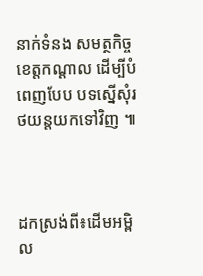នាក់ទំនង សមត្ថកិច្ចខេត្តកណ្ដាល ដើម្បីបំពេញបែប បទស្នើសុំរថយន្តយកទៅវិញ ៕



ដកស្រង់ពី៖ដើមអម្ពិល